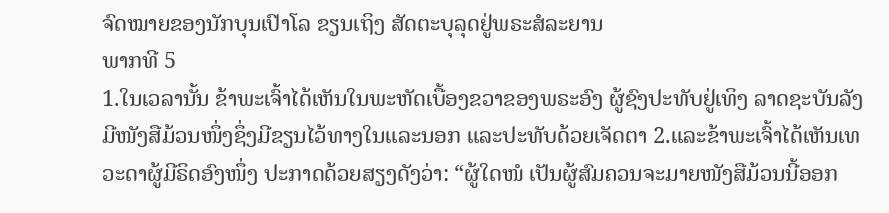ຈົດໝາຍຂອງນັກບຸນເປົາໂລ ຂຽນເຖິງ ສັດຕະບຸລຸດຢູ່ພຣະສໍລະຍານ
ພາກທີ 5
1.ໃນເວລານັ້ນ ຂ້າພະເຈົ້າໄດ້ເຫັນໃນພະຫັດເບື້ອງຂວາຂອງພຣະອົງ ຜູ້ຊົງປະທັບຢູ່ເທິງ ລາດຊະບັນລັງ ມີໜັງສືມ້ວນໜຶ່ງຊຶ່ງມີຂຽນໄວ້ທາງໃນແລະນອກ ແລະປະທັບດ້ວຍເຈັດຕາ 2.ແລະຂ້າພະເຈົ້າໄດ້ເຫັນເທວະດາຜູ້ມີຣິດອົງໜຶ່ງ ປະກາດດ້ວຍສຽງດັງວ່າ: “ຜູ້ໃດໜໍ ເປັນຜູ້ສົມຄວນຈະມາຍໜັງສືມ້ວນນີ້ອອກ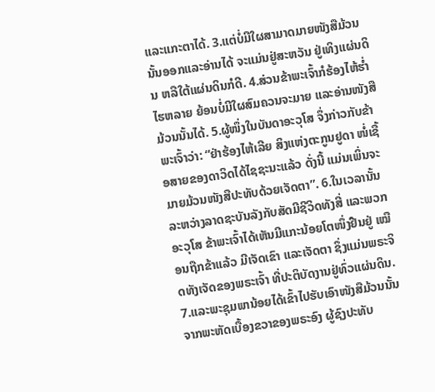ແລະແກະຕາໄດ້. 3.ແຕ່ບໍ່ມີໃຜສາມາດມາຍໜັງສືມ້ວນນັ້ນອອກແລະອ່ານໄດ້ ຈະແມ່ນຢູ່ສະຫວັນ ຢູ່ເທິງແຜ່ນດິນ ຫລືໃຕ້ແຜ່ນດິນກໍດີ. 4.ສ່ວນຂ້າພະເຈົ້າກໍຮ້ອງໄຫ້ຮ່ຳໄຮຫລາຍ ຍ້ອນບໍ່ມີໃຜສົມຄວນຈະມາຍ ແລະອ່ານໜັງສືມ້ວນນັ້ນໄດ້. 5.ຜູ້ໜຶ່ງໃນບັນດາອະວຸໂສ ຈຶ່ງກ່າວກັບຂ້າພະເຈົ້າວ່າ: “ຢ່າຮ້ອງໄຫ້ເລີຍ ສິງແຫ່ງຕະກູນຢູດາ ໜໍ່ເຊື້ອສາຍຂອງດາວິດໄດ້ໄຊຊະນະແລ້ວ ດັ່ງນີ້ ແມ່ນເພິ່ນຈະມາຍມ້ວນໜັງສືປະທັບດ້ວຍເຈັດຕາ”. 6.ໃນເວລານັ້ນ ລະຫວ່າງລາດຊະບັນລັງກັບສັດມີຊີວິດທັງສີ່ ແລະພວກອະວຸໂສ ຂ້າພະເຈົ້າໄດ້ເຫັນມີແກະນ້ອຍໂຕໜຶ່ງຢືນຢູ່ ເໝືອນຖືກຂ້າແລ້ວ ມີເຈັດເຂົາ ແລະເຈັດຕາ ຊຶ່ງແມ່ນພຣະຈິດທັງເຈັດຂອງພຣະເຈົ້າ ທີ່ປະຕິບັດງານຢູ່ທົ່ວແຜ່ນດິນ. 7.ແລະພະຊຸມພານ້ອຍໄດ້ເຂົ້າໄປຮັບເອົາໜັງສືມ້ວນນັ້ນ ຈາກພະຫັດເບື້ອງຂວາຂອງພຣະອົງ ຜູ້ຊົງປະທັບ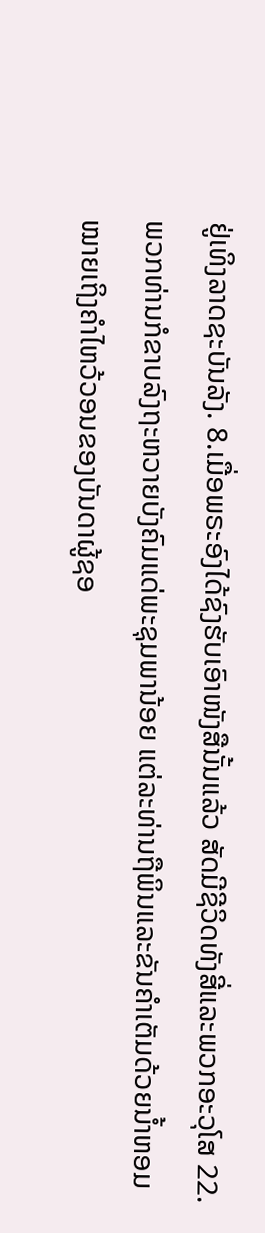ຢູ່ເທິງລາດຊະບັນລັງ. 8.ເມື່ອພຣະອົງໄດ້ຊົງຮັບເອົາໜັງສືນັ້ນແລ້ວ ສັດມີຊີວິດທັງສີ່ແລະພວກອະວຸໂສ 22.ພວກທ່ານກໍຂາບລົງຖະຫວາຍບັງຄົມແດ່ພະຊຸມພານ້ອຍ ແຕ່ລະທ່ານຖືພິນແລະຂັນຄຳເຕັມດ້ວຍນ້ຳຫອມ ໝາຍເຖິງຄຳໄຫວ້ວອນຂອງບັນດາຜູ້ຊອ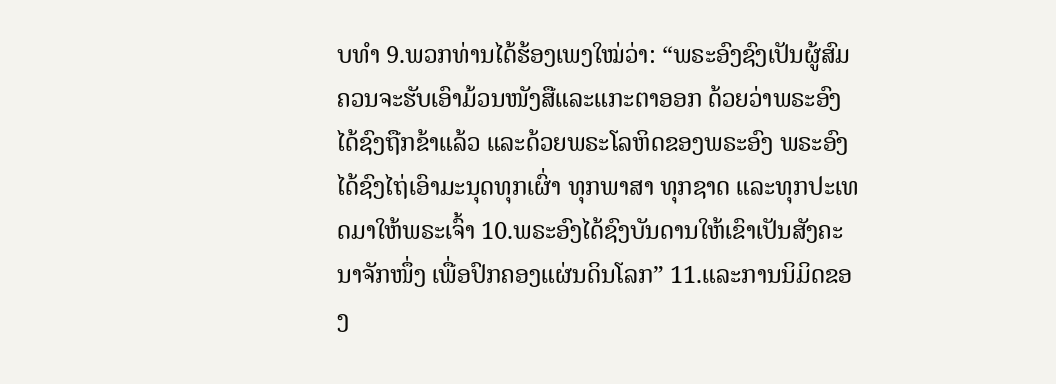ບທຳ 9.ພວກທ່ານໄດ້ຮ້ອງເພງໃໝ່ວ່າ: “ພຣະອົງຊົງເປັນຜູ້ສົມຄວນຈະຮັບເອົາມ້ວນໜັງສືແລະແກະຕາອອກ ດ້ວຍວ່າພຣະອົງໄດ້ຊົງຖືກຂ້າແລ້ວ ແລະດ້ວຍພຣະໂລຫິດຂອງພຣະອົງ ພຣະອົງໄດ້ຊົງໄຖ່ເອົາມະນຸດທຸກເຜົ່າ ທຸກພາສາ ທຸກຊາດ ແລະທຸກປະເທດມາໃຫ້ພຣະເຈົ້າ 10.ພຣະອົງໄດ້ຊົງບັນດານໃຫ້ເຂົາເປັນສັງຄະນາຈັກໜຶ່ງ ເພື່ອປົກຄອງແຜ່ນດິນໂລກ” 11.ແລະການນິມິດຂອງ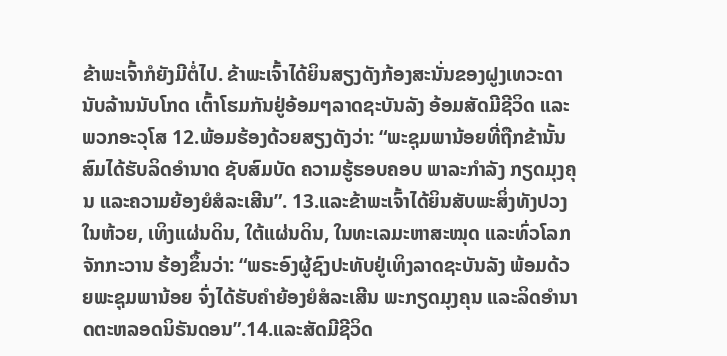ຂ້າພະເຈົ້າກໍຍັງມີຕໍ່ໄປ. ຂ້າພະເຈົ້າໄດ້ຍິນສຽງດັງກ້ອງສະນັ່ນຂອງຝູງເທວະດານັບລ້ານນັບໂກດ ເຕົ້າໂຮມກັນຢູ່ອ້ອມໆລາດຊະບັນລັງ ອ້ອມສັດມີຊີວິດ ແລະພວກອະວຸໂສ 12.ພ້ອມຮ້ອງດ້ວຍສຽງດັງວ່າ: “ພະຊຸມພານ້ອຍທີ່ຖືກຂ້ານັ້ນສົມໄດ້ຮັບລິດອຳນາດ ຊັບສົມບັດ ຄວາມຮູ້ຮອບຄອບ ພາລະກຳລັງ ກຽດມຸງຄຸນ ແລະຄວາມຍ້ອງຍໍສໍລະເສີນ”. 13.ແລະຂ້າພະເຈົ້າໄດ້ຍິນສັບພະສິ່ງທັງປວງໃນຫ້ວຍ, ເທິງແຜ່ນດິນ, ໃຕ້ແຜ່ນດິນ, ໃນທະເລມະຫາສະໝຸດ ແລະທົ່ວໂລກຈັກກະວານ ຮ້ອງຂຶ້ນວ່າ: “ພຣະອົງຜູ້ຊົງປະທັບຢູ່ເທິງລາດຊະບັນລັງ ພ້ອມດ້ວຍພະຊຸມພານ້ອຍ ຈົ່ງໄດ້ຮັບຄຳຍ້ອງຍໍສໍລະເສີນ ພະກຽດມຸງຄຸນ ແລະລິດອຳນາດຕະຫລອດນິຣັນດອນ”.14.ແລະສັດມີຊີວິດ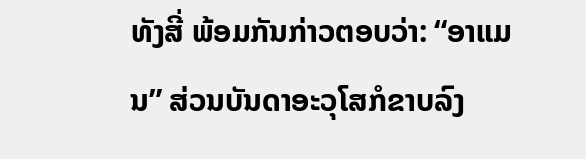ທັງສີ່ ພ້ອມກັນກ່າວຕອບວ່າ: “ອາແມນ” ສ່ວນບັນດາອະວຸໂສກໍຂາບລົງ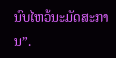ນົບໄຫວ້ນະມັດສະການ”.